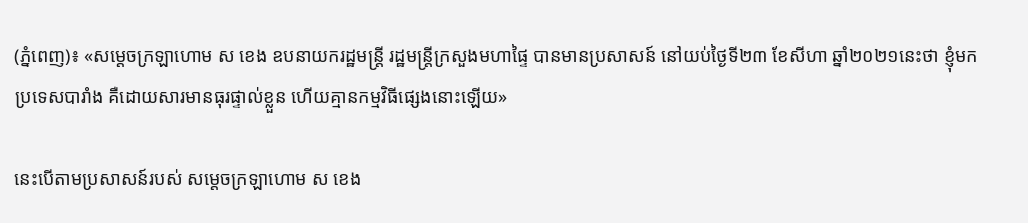(ភ្នំពេញ)៖ «សម្តេចក្រឡាហោម ស ខេង ឧបនាយករដ្ឋមន្រ្តី រដ្ឋមន្រ្តីក្រសួងមហាផ្ទៃ បានមានប្រសាសន៍ នៅយប់ថ្ងៃទី២៣ ខែសីហា ឆ្នាំ២០២១នេះថា ខ្ញុំមកប្រទេសបារាំង គឺដោយសារមានធុរផ្ទាល់ខ្លួន ហើយគ្មានកម្មវិធីផ្សេងនោះឡើយ»

នេះបើតាមប្រសាសន៍របស់ សម្តេចក្រឡាហោម ស ខេង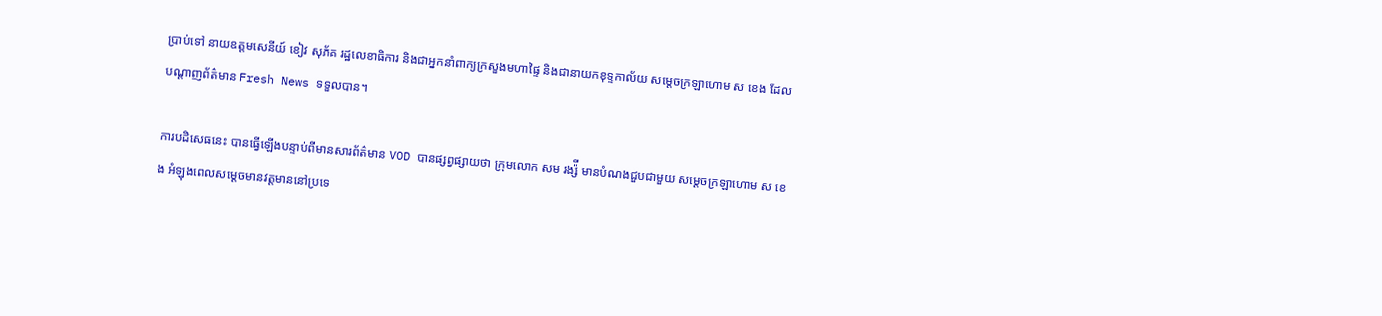ប្រាប់ទៅ នាយឧត្តមសេនីយ៍ ខៀវ សុភ័គ រដ្ឋលេខាធិការ និងជាអ្នកនាំពាក្យក្រសួងមហាផ្ទៃ និងជានាយកខុទ្ទកាល័យ សម្តេចក្រឡាហោម ស ខេង ដែលបណ្តាញព័ត៌មាន Fresh News ទទួលបាន។

ការបដិសេធនេះ បានធ្វើឡើងបន្ទាប់ពីមានសារព័ត៌មាន VOD បានផ្សព្វផ្សាយថា ក្រុមលោក សម រង្ស៉ី មានបំណងជួបជាមួយ សម្តេចក្រឡាហោម ស ខេង អំឡុងពេលសម្តេចមានវត្តមាននៅប្រទេ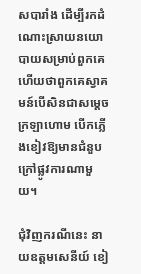សបារាំង ដើម្បីរកដំណោះស្រាយនយោបាយសម្រាប់ពួកគេ ហើយថាពួកគេស្វាគមន៍បើសិនជាសម្តេចក្រឡាហោម បើកភ្លើងខៀវឱ្យមានជំនួបក្រៅផ្លូវការណាមួយ។

ជុំវិញករណីនេះ នាយឧត្តមសេនីយ៍ ខៀ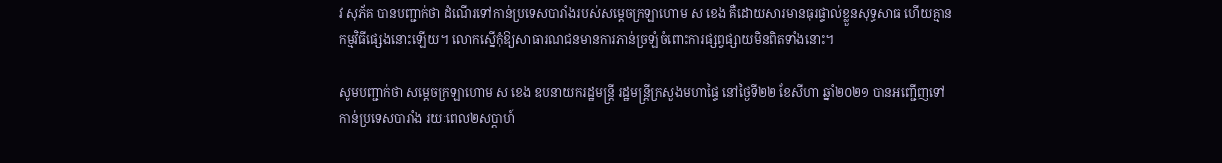វ សុភ័គ បានបញ្ជាក់ថា ដំណើរទៅកាន់ប្រទេសបារាំងរបស់សម្តេចក្រឡាហោម ស ខេង គឺដោយសារមានធុរផ្ទាល់ខ្លួនសុទ្ធសាធ ហើយគ្មានកម្មវិធីផ្សេងនោះឡើយ។ លោកស្នើកុំឱ្យសាធារណជនមានការភាន់ច្រឡំចំពោះការផ្សព្វផ្សាយមិនពិតទាំងនោះ។

សូមបញ្ជាក់ថា សម្តេចក្រឡាហោម ស ខេង ឧបនាយករដ្ឋមន្រ្តី រដ្ឋមន្រ្តីក្រសួងមហាផ្ទៃ នៅថ្ងៃទី២២ ខែសីហា ឆ្នាំ២០២១ បានអញ្ជើញទៅកាន់ប្រទេសបារាំង រយៈពេល២សប្តាហ៍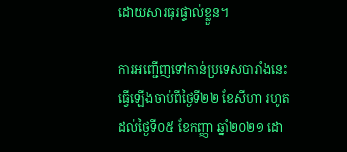ដោយសារធុរផ្ទាល់ខ្លួន។

ការអញ្ជើញទៅកាន់ប្រទេសបារាំងនេះ ធ្វើឡើងចាប់ពីថ្ងៃទី២២ ខែសីហា រហូតដល់ថ្ងៃទី០៥ ខែកញ្ញា ឆ្នាំ២០២១ ដោ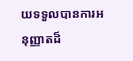យទទួលបានការអនុញ្ញាតដ៏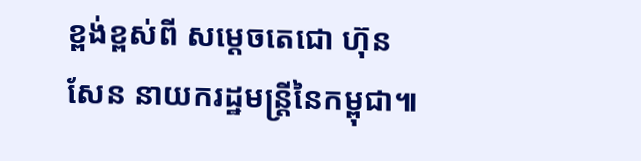ខ្ពង់ខ្ពស់ពី សម្តេចតេជោ ហ៊ុន សែន នាយករដ្ឋមន្ត្រីនៃកម្ពុជា៕